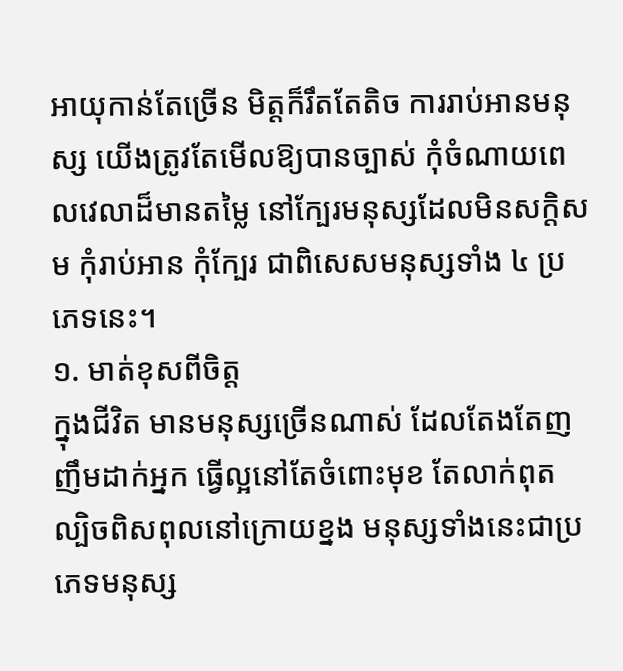អាយុកាន់តែច្រើន មិត្តក៏រឹតតែតិច ការរាប់អានមនុស្ស យើងត្រូវតែមើលឱ្យបានច្បាស់ កុំចំណាយពេលវេលាដ៏មានតម្លៃ នៅក្បែរមនុស្សដែលមិនសក្តិសម កុំរាប់អាន កុំក្បែរ ជាពិសេសមនុស្សទាំង ៤ ប្រភេទនេះ។
១. មាត់ខុសពីចិត្ត
ក្នុងជីវិត មានមនុស្សច្រើនណាស់ ដែលតែងតែញញឹមដាក់អ្នក ធ្វើល្អនៅតែចំពោះមុខ តែលាក់ពុត ល្បិចពិសពុលនៅក្រោយខ្នង មនុស្សទាំងនេះជាប្រភេទមនុស្ស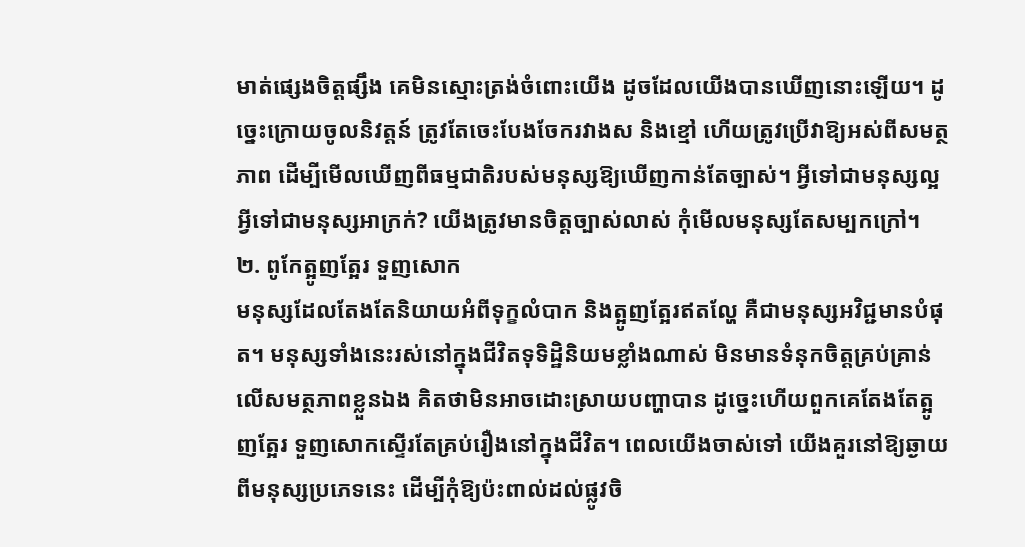មាត់ផ្សេងចិត្តផ្សឹង គេមិនស្មោះត្រង់ចំពោះយើង ដូចដែលយើងបានឃើញនោះឡើយ។ ដូច្នេះក្រោយចូលនិវត្តន៍ ត្រូវតែចេះបែងចែករវាងស និងខ្មៅ ហើយត្រូវប្រើវាឱ្យអស់ពីសមត្ថភាព ដើម្បីមើលឃើញពីធម្មជាតិរបស់មនុស្សឱ្យឃើញកាន់តែច្បាស់។ អ្វីទៅជាមនុស្សល្អ អ្វីទៅជាមនុស្សអាក្រក់? យើងត្រូវមានចិត្តច្បាស់លាស់ កុំមើលមនុស្សតែសម្បកក្រៅ។
២. ពូកែត្អូញត្អែរ ទួញសោក
មនុស្សដែលតែងតែនិយាយអំពីទុក្ខលំបាក និងត្អូញត្អែរឥតល្ហែ គឺជាមនុស្សអវិជ្ជមានបំផុត។ មនុស្សទាំងនេះរស់នៅក្នុងជីវិតទុទិដ្ឋិនិយមខ្លាំងណាស់ មិនមានទំនុកចិត្តគ្រប់គ្រាន់លើសមត្ថភាពខ្លួនឯង គិតថាមិនអាចដោះស្រាយបញ្ហាបាន ដូច្នេះហើយពួកគេតែងតែត្អូញត្អែរ ទួញសោកស្ទើរតែគ្រប់រឿងនៅក្នុងជីវិត។ ពេលយើងចាស់ទៅ យើងគួរនៅឱ្យឆ្ងាយពីមនុស្សប្រភេទនេះ ដើម្បីកុំឱ្យប៉ះពាល់ដល់ផ្លូវចិ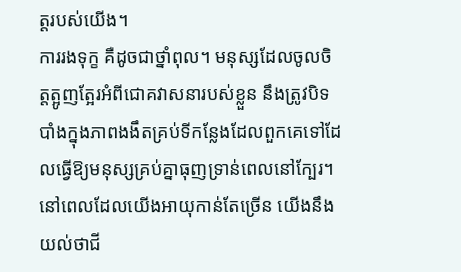ត្តរបស់យើង។
ការរងទុក្ខ គឺដូចជាថ្នាំពុល។ មនុស្សដែលចូលចិត្តត្អូញត្អែរអំពីជោគវាសនារបស់ខ្លួន នឹងត្រូវបិទបាំងក្នុងភាពងងឹតគ្រប់ទីកន្លែងដែលពួកគេទៅដែលធ្វើឱ្យមនុស្សគ្រប់គ្នាធុញទ្រាន់ពេលនៅក្បែរ។ នៅពេលដែលយើងអាយុកាន់តែច្រើន យើងនឹងយល់ថាជី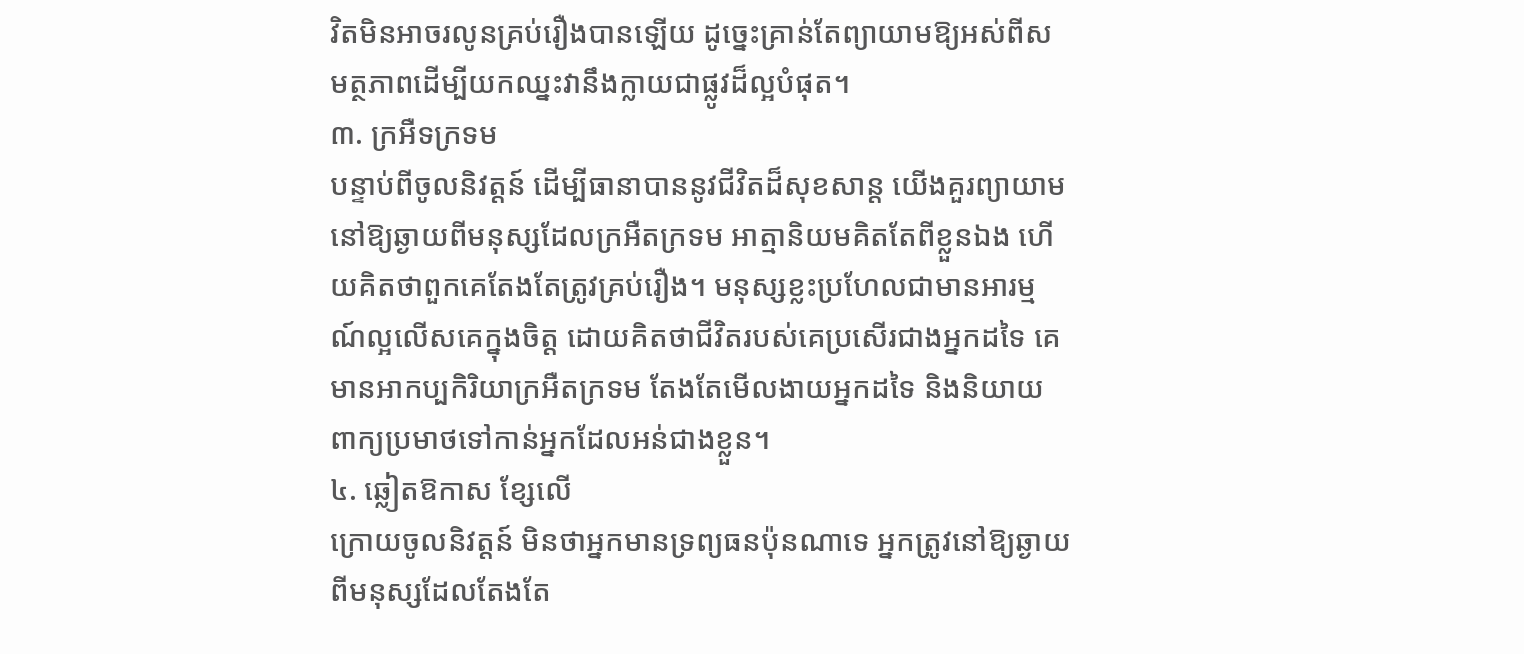វិតមិនអាចរលូនគ្រប់រឿងបានឡើយ ដូច្នេះគ្រាន់តែព្យាយាមឱ្យអស់ពីសមត្ថភាពដើម្បីយកឈ្នះវានឹងក្លាយជាផ្លូវដ៏ល្អបំផុត។
៣. ក្រអឺទក្រទម
បន្ទាប់ពីចូលនិវត្តន៍ ដើម្បីធានាបាននូវជីវិតដ៏សុខសាន្ត យើងគួរព្យាយាមនៅឱ្យឆ្ងាយពីមនុស្សដែលក្រអឺតក្រទម អាត្មានិយមគិតតែពីខ្លួនឯង ហើយគិតថាពួកគេតែងតែត្រូវគ្រប់រឿង។ មនុស្សខ្លះប្រហែលជាមានអារម្មណ៍ល្អលើសគេក្នុងចិត្ត ដោយគិតថាជីវិតរបស់គេប្រសើរជាងអ្នកដទៃ គេមានអាកប្បកិរិយាក្រអឺតក្រទម តែងតែមើលងាយអ្នកដទៃ និងនិយាយពាក្យប្រមាថទៅកាន់អ្នកដែលអន់ជាងខ្លួន។
៤. ឆ្លៀតឱកាស ខ្សែលើ
ក្រោយចូលនិវត្តន៍ មិនថាអ្នកមានទ្រព្យធនប៉ុនណាទេ អ្នកត្រូវនៅឱ្យឆ្ងាយពីមនុស្សដែលតែងតែ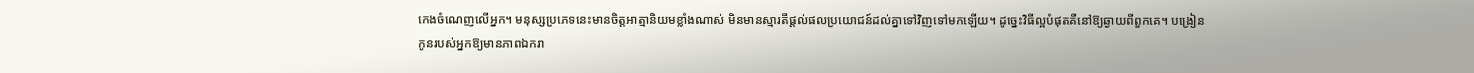កេងចំណេញលើអ្នក។ មនុស្សប្រភេទនេះមានចិត្តអាត្មានិយមខ្លាំងណាស់ មិនមានស្មារតីផ្តល់ផលប្រយោជន៍ដល់គ្នាទៅវិញទៅមកឡើយ។ ដូច្នេះវិធីល្អបំផុតគឺនៅឱ្យឆ្ងាយពីពួកគេ។ បង្រៀនកូនរបស់អ្នកឱ្យមានភាពឯករា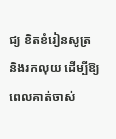ជ្យ ខិតខំរៀនសូត្រ និងរកលុយ ដើម្បីឱ្យពេលគាត់ចាស់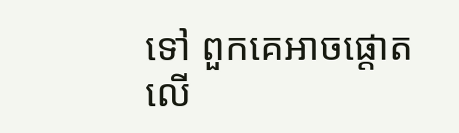ទៅ ពួកគេអាចផ្តោតលើ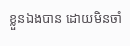ខ្លួនឯងបាន ដោយមិនចាំ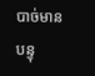បាច់មានបន្ទុ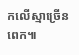កលើស្មាច្រើនពេក៕